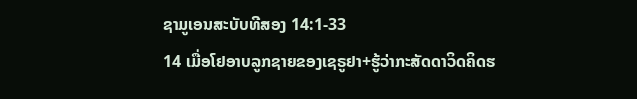ຊາມູເອນສະບັບທີສອງ 14:1-33
14 ເມື່ອໂຢອາບລູກຊາຍຂອງເຊຣູຢາ+ຮູ້ວ່າກະສັດດາວິດຄິດຮ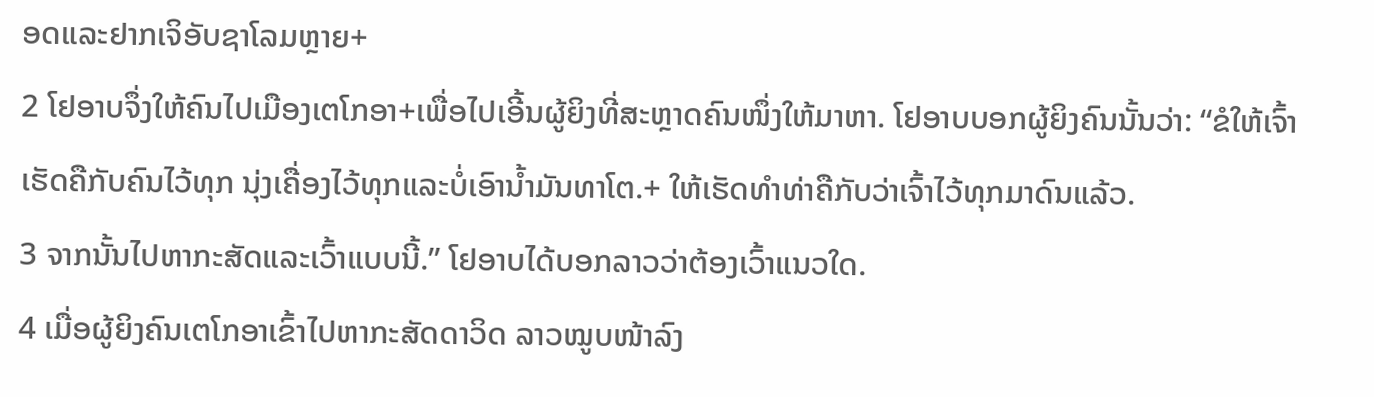ອດແລະຢາກເຈິອັບຊາໂລມຫຼາຍ+
2 ໂຢອາບຈຶ່ງໃຫ້ຄົນໄປເມືອງເຕໂກອາ+ເພື່ອໄປເອີ້ນຜູ້ຍິງທີ່ສະຫຼາດຄົນໜຶ່ງໃຫ້ມາຫາ. ໂຢອາບບອກຜູ້ຍິງຄົນນັ້ນວ່າ: “ຂໍໃຫ້ເຈົ້າເຮັດຄືກັບຄົນໄວ້ທຸກ ນຸ່ງເຄື່ອງໄວ້ທຸກແລະບໍ່ເອົານ້ຳມັນທາໂຕ.+ ໃຫ້ເຮັດທຳທ່າຄືກັບວ່າເຈົ້າໄວ້ທຸກມາດົນແລ້ວ.
3 ຈາກນັ້ນໄປຫາກະສັດແລະເວົ້າແບບນີ້.” ໂຢອາບໄດ້ບອກລາວວ່າຕ້ອງເວົ້າແນວໃດ.
4 ເມື່ອຜູ້ຍິງຄົນເຕໂກອາເຂົ້າໄປຫາກະສັດດາວິດ ລາວໝູບໜ້າລົງ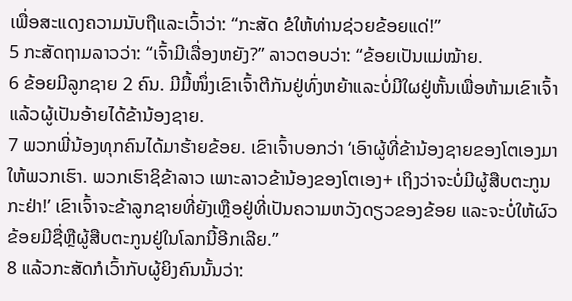ເພື່ອສະແດງຄວາມນັບຖືແລະເວົ້າວ່າ: “ກະສັດ ຂໍໃຫ້ທ່ານຊ່ວຍຂ້ອຍແດ່!”
5 ກະສັດຖາມລາວວ່າ: “ເຈົ້າມີເລື່ອງຫຍັງ?” ລາວຕອບວ່າ: “ຂ້ອຍເປັນແມ່ໝ້າຍ.
6 ຂ້ອຍມີລູກຊາຍ 2 ຄົນ. ມີມື້ໜຶ່ງເຂົາເຈົ້າຕີກັນຢູ່ທົ່ງຫຍ້າແລະບໍ່ມີໃຜຢູ່ຫັ້ນເພື່ອຫ້າມເຂົາເຈົ້າ ແລ້ວຜູ້ເປັນອ້າຍໄດ້ຂ້ານ້ອງຊາຍ.
7 ພວກພີ່ນ້ອງທຸກຄົນໄດ້ມາຮ້າຍຂ້ອຍ. ເຂົາເຈົ້າບອກວ່າ ‘ເອົາຜູ້ທີ່ຂ້ານ້ອງຊາຍຂອງໂຕເອງມາໃຫ້ພວກເຮົາ. ພວກເຮົາຊິຂ້າລາວ ເພາະລາວຂ້ານ້ອງຂອງໂຕເອງ+ ເຖິງວ່າຈະບໍ່ມີຜູ້ສືບຕະກູນກະຢ່າ!’ ເຂົາເຈົ້າຈະຂ້າລູກຊາຍທີ່ຍັງເຫຼືອຢູ່ທີ່ເປັນຄວາມຫວັງດຽວຂອງຂ້ອຍ ແລະຈະບໍ່ໃຫ້ຜົວຂ້ອຍມີຊື່ຫຼືຜູ້ສືບຕະກູນຢູ່ໃນໂລກນີ້ອີກເລີຍ.”
8 ແລ້ວກະສັດກໍເວົ້າກັບຜູ້ຍິງຄົນນັ້ນວ່າ: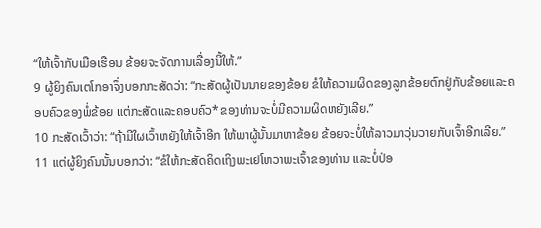“ໃຫ້ເຈົ້າກັບເມືອເຮືອນ ຂ້ອຍຈະຈັດການເລື່ອງນີ້ໃຫ້.”
9 ຜູ້ຍິງຄົນເຕໂກອາຈຶ່ງບອກກະສັດວ່າ: “ກະສັດຜູ້ເປັນນາຍຂອງຂ້ອຍ ຂໍໃຫ້ຄວາມຜິດຂອງລູກຂ້ອຍຕົກຢູ່ກັບຂ້ອຍແລະຄອບຄົວຂອງພໍ່ຂ້ອຍ ແຕ່ກະສັດແລະຄອບຄົວ*ຂອງທ່ານຈະບໍ່ມີຄວາມຜິດຫຍັງເລີຍ.”
10 ກະສັດເວົ້າວ່າ: “ຖ້າມີໃຜເວົ້າຫຍັງໃຫ້ເຈົ້າອີກ ໃຫ້ພາຜູ້ນັ້ນມາຫາຂ້ອຍ ຂ້ອຍຈະບໍ່ໃຫ້ລາວມາວຸ່ນວາຍກັບເຈົ້າອີກເລີຍ.”
11 ແຕ່ຜູ້ຍິງຄົນນັ້ນບອກວ່າ: “ຂໍໃຫ້ກະສັດຄິດເຖິງພະເຢໂຫວາພະເຈົ້າຂອງທ່ານ ແລະບໍ່ປ່ອ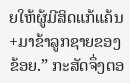ຍໃຫ້ຜູ້ມີສິດແກ້ແຄ້ນ+ມາຂ້າລູກຊາຍຂອງຂ້ອຍ.” ກະສັດຈຶ່ງຕອ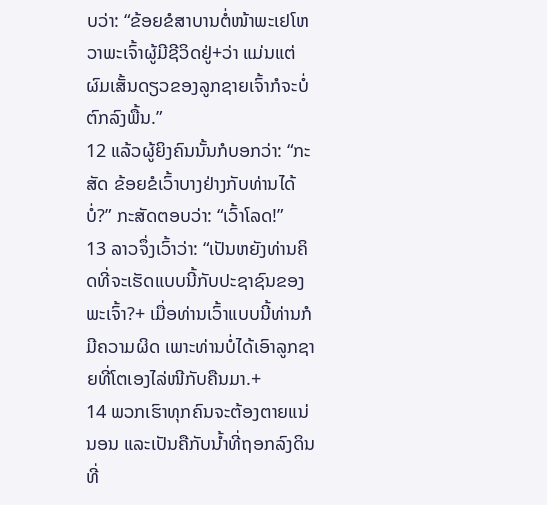ບວ່າ: “ຂ້ອຍຂໍສາບານຕໍ່ໜ້າພະເຢໂຫວາພະເຈົ້າຜູ້ມີຊີວິດຢູ່+ວ່າ ແມ່ນແຕ່ຜົມເສັ້ນດຽວຂອງລູກຊາຍເຈົ້າກໍຈະບໍ່ຕົກລົງພື້ນ.”
12 ແລ້ວຜູ້ຍິງຄົນນັ້ນກໍບອກວ່າ: “ກະສັດ ຂ້ອຍຂໍເວົ້າບາງຢ່າງກັບທ່ານໄດ້ບໍ່?” ກະສັດຕອບວ່າ: “ເວົ້າໂລດ!”
13 ລາວຈຶ່ງເວົ້າວ່າ: “ເປັນຫຍັງທ່ານຄິດທີ່ຈະເຮັດແບບນີ້ກັບປະຊາຊົນຂອງພະເຈົ້າ?+ ເມື່ອທ່ານເວົ້າແບບນີ້ທ່ານກໍມີຄວາມຜິດ ເພາະທ່ານບໍ່ໄດ້ເອົາລູກຊາຍທີ່ໂຕເອງໄລ່ໜີກັບຄືນມາ.+
14 ພວກເຮົາທຸກຄົນຈະຕ້ອງຕາຍແນ່ນອນ ແລະເປັນຄືກັບນ້ຳທີ່ຖອກລົງດິນທີ່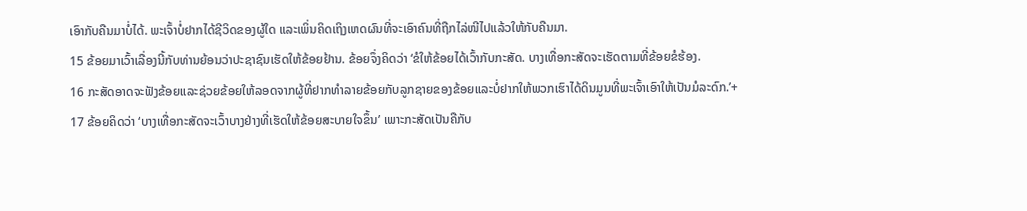ເອົາກັບຄືນມາບໍ່ໄດ້. ພະເຈົ້າບໍ່ຢາກໄດ້ຊີວິດຂອງຜູ້ໃດ ແລະເພິ່ນຄິດເຖິງເຫດຜົນທີ່ຈະເອົາຄົນທີ່ຖືກໄລ່ໜີໄປແລ້ວໃຫ້ກັບຄືນມາ.
15 ຂ້ອຍມາເວົ້າເລື່ອງນີ້ກັບທ່ານຍ້ອນວ່າປະຊາຊົນເຮັດໃຫ້ຂ້ອຍຢ້ານ. ຂ້ອຍຈຶ່ງຄິດວ່າ ‘ຂໍໃຫ້ຂ້ອຍໄດ້ເວົ້າກັບກະສັດ. ບາງເທື່ອກະສັດຈະເຮັດຕາມທີ່ຂ້ອຍຂໍຮ້ອງ.
16 ກະສັດອາດຈະຟັງຂ້ອຍແລະຊ່ວຍຂ້ອຍໃຫ້ລອດຈາກຜູ້ທີ່ຢາກທຳລາຍຂ້ອຍກັບລູກຊາຍຂອງຂ້ອຍແລະບໍ່ຢາກໃຫ້ພວກເຮົາໄດ້ດິນມູນທີ່ພະເຈົ້າເອົາໃຫ້ເປັນມໍລະດົກ.’+
17 ຂ້ອຍຄິດວ່າ ‘ບາງເທື່ອກະສັດຈະເວົ້າບາງຢ່າງທີ່ເຮັດໃຫ້ຂ້ອຍສະບາຍໃຈຂຶ້ນ’ ເພາະກະສັດເປັນຄືກັບ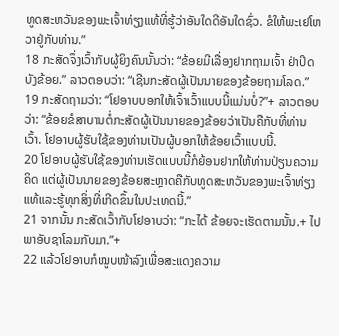ທູດສະຫວັນຂອງພະເຈົ້າທ່ຽງແທ້ທີ່ຮູ້ວ່າອັນໃດດີອັນໃດຊົ່ວ. ຂໍໃຫ້ພະເຢໂຫວາຢູ່ກັບທ່ານ.”
18 ກະສັດຈຶ່ງເວົ້າກັບຜູ້ຍິງຄົນນັ້ນວ່າ: “ຂ້ອຍມີເລື່ອງຢາກຖາມເຈົ້າ ຢ່າປິດບັງຂ້ອຍ.” ລາວຕອບວ່າ: “ເຊີນກະສັດຜູ້ເປັນນາຍຂອງຂ້ອຍຖາມໂລດ.”
19 ກະສັດຖາມວ່າ: “ໂຢອາບບອກໃຫ້ເຈົ້າເວົ້າແບບນີ້ແມ່ນບໍ່?”+ ລາວຕອບວ່າ: “ຂ້ອຍຂໍສາບານຕໍ່ກະສັດຜູ້ເປັນນາຍຂອງຂ້ອຍວ່າເປັນຄືກັບທີ່ທ່ານເວົ້າ. ໂຢອາບຜູ້ຮັບໃຊ້ຂອງທ່ານເປັນຜູ້ບອກໃຫ້ຂ້ອຍເວົ້າແບບນີ້.
20 ໂຢອາບຜູ້ຮັບໃຊ້ຂອງທ່ານເຮັດແບບນີ້ກໍຍ້ອນຢາກໃຫ້ທ່ານປ່ຽນຄວາມຄິດ ແຕ່ຜູ້ເປັນນາຍຂອງຂ້ອຍສະຫຼາດຄືກັບທູດສະຫວັນຂອງພະເຈົ້າທ່ຽງແທ້ແລະຮູ້ທຸກສິ່ງທີ່ເກີດຂຶ້ນໃນປະເທດນີ້.”
21 ຈາກນັ້ນ ກະສັດເວົ້າກັບໂຢອາບວ່າ: “ກະໄດ້ ຂ້ອຍຈະເຮັດຕາມນັ້ນ.+ ໄປພາອັບຊາໂລມກັບມາ.”+
22 ແລ້ວໂຢອາບກໍໝູບໜ້າລົງເພື່ອສະແດງຄວາມ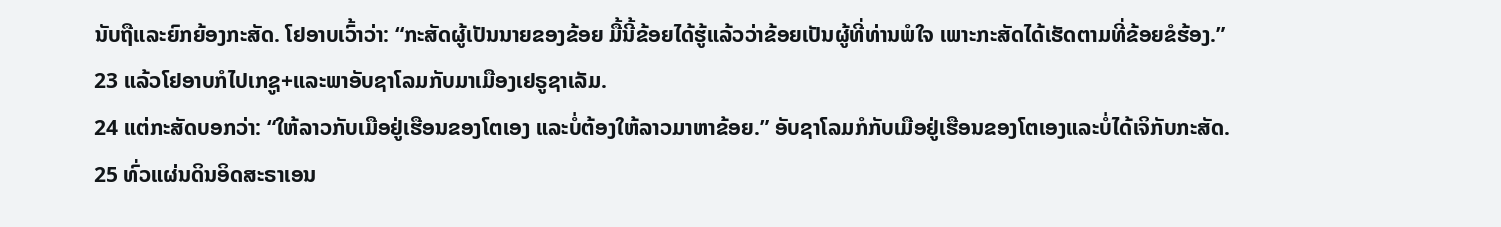ນັບຖືແລະຍົກຍ້ອງກະສັດ. ໂຢອາບເວົ້າວ່າ: “ກະສັດຜູ້ເປັນນາຍຂອງຂ້ອຍ ມື້ນີ້ຂ້ອຍໄດ້ຮູ້ແລ້ວວ່າຂ້ອຍເປັນຜູ້ທີ່ທ່ານພໍໃຈ ເພາະກະສັດໄດ້ເຮັດຕາມທີ່ຂ້ອຍຂໍຮ້ອງ.”
23 ແລ້ວໂຢອາບກໍໄປເກຊູ+ແລະພາອັບຊາໂລມກັບມາເມືອງເຢຣູຊາເລັມ.
24 ແຕ່ກະສັດບອກວ່າ: “ໃຫ້ລາວກັບເມືອຢູ່ເຮືອນຂອງໂຕເອງ ແລະບໍ່ຕ້ອງໃຫ້ລາວມາຫາຂ້ອຍ.” ອັບຊາໂລມກໍກັບເມືອຢູ່ເຮືອນຂອງໂຕເອງແລະບໍ່ໄດ້ເຈິກັບກະສັດ.
25 ທົ່ວແຜ່ນດິນອິດສະຣາເອນ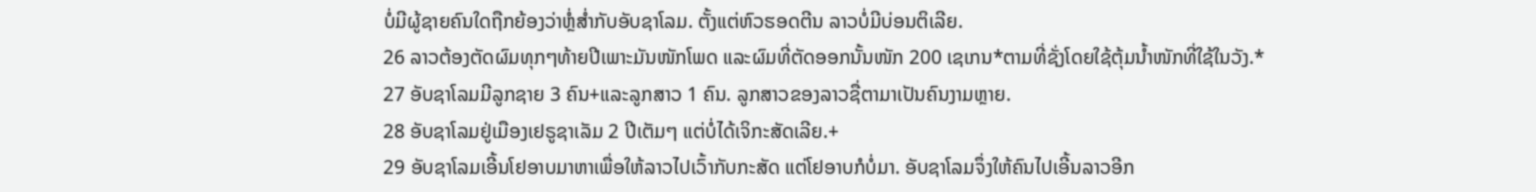ບໍ່ມີຜູ້ຊາຍຄົນໃດຖືກຍ້ອງວ່າຫຼໍ່ສ່ຳກັບອັບຊາໂລມ. ຕັ້ງແຕ່ຫົວຮອດຕີນ ລາວບໍ່ມີບ່ອນຕິເລີຍ.
26 ລາວຕ້ອງຕັດຜົມທຸກໆທ້າຍປີເພາະມັນໜັກໂພດ ແລະຜົມທີ່ຕັດອອກນັ້ນໜັກ 200 ເຊເກນ*ຕາມທີ່ຊັ່ງໂດຍໃຊ້ຕຸ້ມນ້ຳໜັກທີ່ໃຊ້ໃນວັງ.*
27 ອັບຊາໂລມມີລູກຊາຍ 3 ຄົນ+ແລະລູກສາວ 1 ຄົນ. ລູກສາວຂອງລາວຊື່ຕາມາເປັນຄົນງາມຫຼາຍ.
28 ອັບຊາໂລມຢູ່ເມືອງເຢຣູຊາເລັມ 2 ປີເຕັມໆ ແຕ່ບໍ່ໄດ້ເຈິກະສັດເລີຍ.+
29 ອັບຊາໂລມເອີ້ນໂຢອາບມາຫາເພື່ອໃຫ້ລາວໄປເວົ້າກັບກະສັດ ແຕ່ໂຢອາບກໍບໍ່ມາ. ອັບຊາໂລມຈຶ່ງໃຫ້ຄົນໄປເອີ້ນລາວອີກ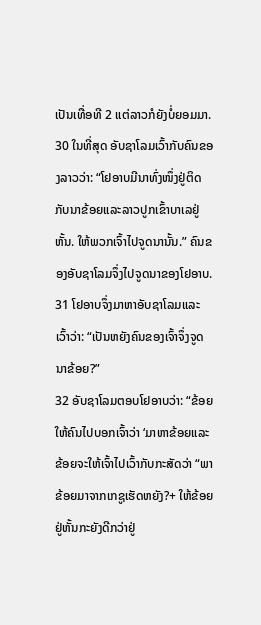ເປັນເທື່ອທີ 2 ແຕ່ລາວກໍຍັງບໍ່ຍອມມາ.
30 ໃນທີ່ສຸດ ອັບຊາໂລມເວົ້າກັບຄົນຂອງລາວວ່າ: “ໂຢອາບມີນາທົ່ງໜຶ່ງຢູ່ຕິດກັບນາຂ້ອຍແລະລາວປູກເຂົ້າບາເລຢູ່ຫັ້ນ. ໃຫ້ພວກເຈົ້າໄປຈູດນານັ້ນ.” ຄົນຂອງອັບຊາໂລມຈຶ່ງໄປຈູດນາຂອງໂຢອາບ.
31 ໂຢອາບຈຶ່ງມາຫາອັບຊາໂລມແລະເວົ້າວ່າ: “ເປັນຫຍັງຄົນຂອງເຈົ້າຈຶ່ງຈູດນາຂ້ອຍ?”
32 ອັບຊາໂລມຕອບໂຢອາບວ່າ: “ຂ້ອຍໃຫ້ຄົນໄປບອກເຈົ້າວ່າ ‘ມາຫາຂ້ອຍແລະຂ້ອຍຈະໃຫ້ເຈົ້າໄປເວົ້າກັບກະສັດວ່າ “ພາຂ້ອຍມາຈາກເກຊູເຮັດຫຍັງ?+ ໃຫ້ຂ້ອຍຢູ່ຫັ້ນກະຍັງດີກວ່າຢູ່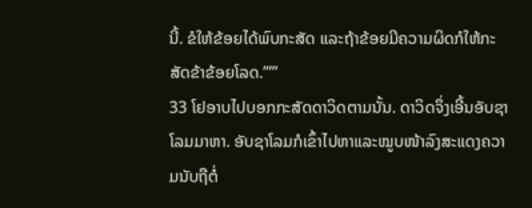ນີ້. ຂໍໃຫ້ຂ້ອຍໄດ້ພົບກະສັດ ແລະຖ້າຂ້ອຍມີຄວາມຜິດກໍໃຫ້ກະສັດຂ້າຂ້ອຍໂລດ.”’”
33 ໂຢອາບໄປບອກກະສັດດາວິດຕາມນັ້ນ. ດາວິດຈຶ່ງເອີ້ນອັບຊາໂລມມາຫາ. ອັບຊາໂລມກໍເຂົ້າໄປຫາແລະໝູບໜ້າລົງສະແດງຄວາມນັບຖືຕໍ່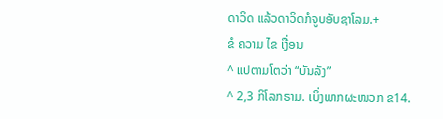ດາວິດ ແລ້ວດາວິດກໍຈູບອັບຊາໂລມ.+
ຂໍ ຄວາມ ໄຂ ເງື່ອນ
^ ແປຕາມໂຕວ່າ “ບັນລັງ”
^ 2,3 ກິໂລກຣາມ. ເບິ່ງພາກຜະໜວກ ຂ14.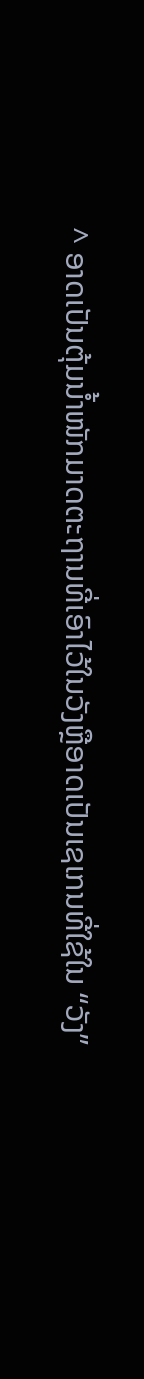^ ອາດເປັນຕຸ້ມນ້ຳໜັກມາດຕະຖານທີ່ເອົາໄວ້ໃນວັງຫຼືອາດເປັນເຊເກນທີ່ໃຊ້ໃນ “ວັງ”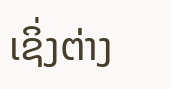ເຊິ່ງຕ່າງ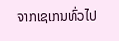ຈາກເຊເກນທົ່ວໄປ